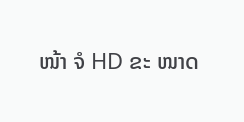ໜ້າ ຈໍ HD ຂະ ໜາດ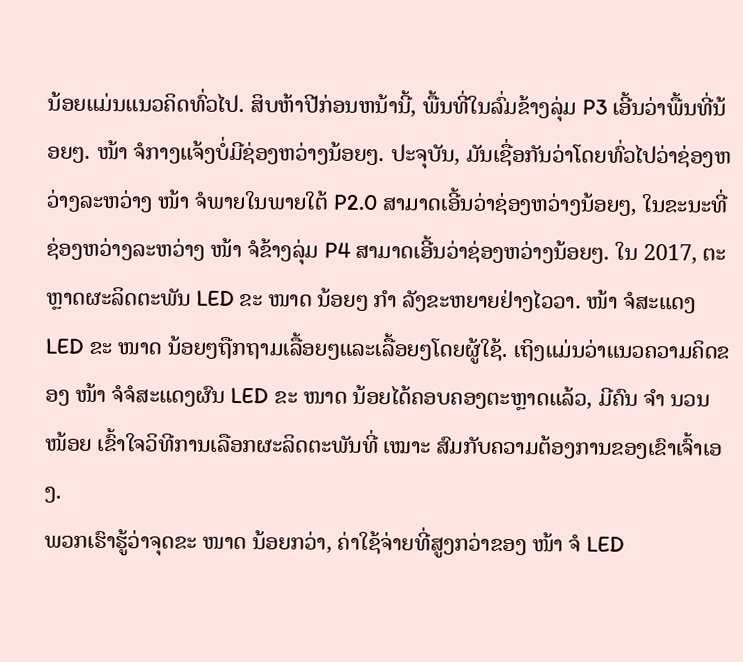ນ້ອຍແມ່ນແນວຄິດທົ່ວໄປ. ສິບຫ້າປີກ່ອນຫນ້ານີ້, ພື້ນທີ່ໃນລົ່ມຂ້າງລຸ່ມ P3 ເອີ້ນວ່າພື້ນທີ່ນ້ອຍໆ. ໜ້າ ຈໍກາງແຈ້ງບໍ່ມີຊ່ອງຫວ່າງນ້ອຍໆ. ປະຈຸບັນ, ມັນເຊື່ອກັນວ່າໂດຍທົ່ວໄປວ່າຊ່ອງຫວ່າງລະຫວ່າງ ໜ້າ ຈໍພາຍໃນພາຍໃຕ້ P2.0 ສາມາດເອີ້ນວ່າຊ່ອງຫວ່າງນ້ອຍໆ, ໃນຂະນະທີ່ຊ່ອງຫວ່າງລະຫວ່າງ ໜ້າ ຈໍຂ້າງລຸ່ມ P4 ສາມາດເອີ້ນວ່າຊ່ອງຫວ່າງນ້ອຍໆ. ໃນ 2017, ຕະຫຼາດຜະລິດຕະພັນ LED ຂະ ໜາດ ນ້ອຍໆ ກຳ ລັງຂະຫຍາຍຢ່າງໄວວາ. ໜ້າ ຈໍສະແດງ LED ຂະ ໜາດ ນ້ອຍໆຖືກຖາມເລື້ອຍໆແລະເລື້ອຍໆໂດຍຜູ້ໃຊ້. ເຖິງແມ່ນວ່າແນວຄວາມຄິດຂອງ ໜ້າ ຈໍຈໍສະແດງຜົນ LED ຂະ ໜາດ ນ້ອຍໄດ້ຄອບຄອງຕະຫຼາດແລ້ວ, ມີຄົນ ຈຳ ນວນ ໜ້ອຍ ເຂົ້າໃຈວິທີການເລືອກຜະລິດຕະພັນທີ່ ເໝາະ ສົມກັບຄວາມຕ້ອງການຂອງເຂົາເຈົ້າເອງ.
ພວກເຮົາຮູ້ວ່າຈຸດຂະ ໜາດ ນ້ອຍກວ່າ, ຄ່າໃຊ້ຈ່າຍທີ່ສູງກວ່າຂອງ ໜ້າ ຈໍ LED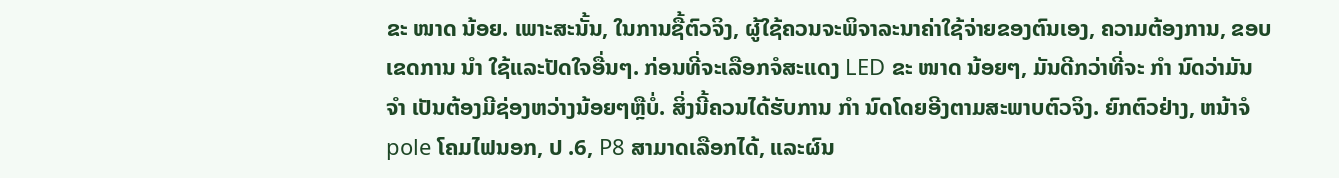ຂະ ໜາດ ນ້ອຍ. ເພາະສະນັ້ນ, ໃນການຊື້ຕົວຈິງ, ຜູ້ໃຊ້ຄວນຈະພິຈາລະນາຄ່າໃຊ້ຈ່າຍຂອງຕົນເອງ, ຄວາມຕ້ອງການ, ຂອບເຂດການ ນຳ ໃຊ້ແລະປັດໃຈອື່ນໆ. ກ່ອນທີ່ຈະເລືອກຈໍສະແດງ LED ຂະ ໜາດ ນ້ອຍໆ, ມັນດີກວ່າທີ່ຈະ ກຳ ນົດວ່າມັນ ຈຳ ເປັນຕ້ອງມີຊ່ອງຫວ່າງນ້ອຍໆຫຼືບໍ່. ສິ່ງນີ້ຄວນໄດ້ຮັບການ ກຳ ນົດໂດຍອີງຕາມສະພາບຕົວຈິງ. ຍົກຕົວຢ່າງ, ຫນ້າຈໍ pole ໂຄມໄຟນອກ, ປ .6, P8 ສາມາດເລືອກໄດ້, ແລະຜົນ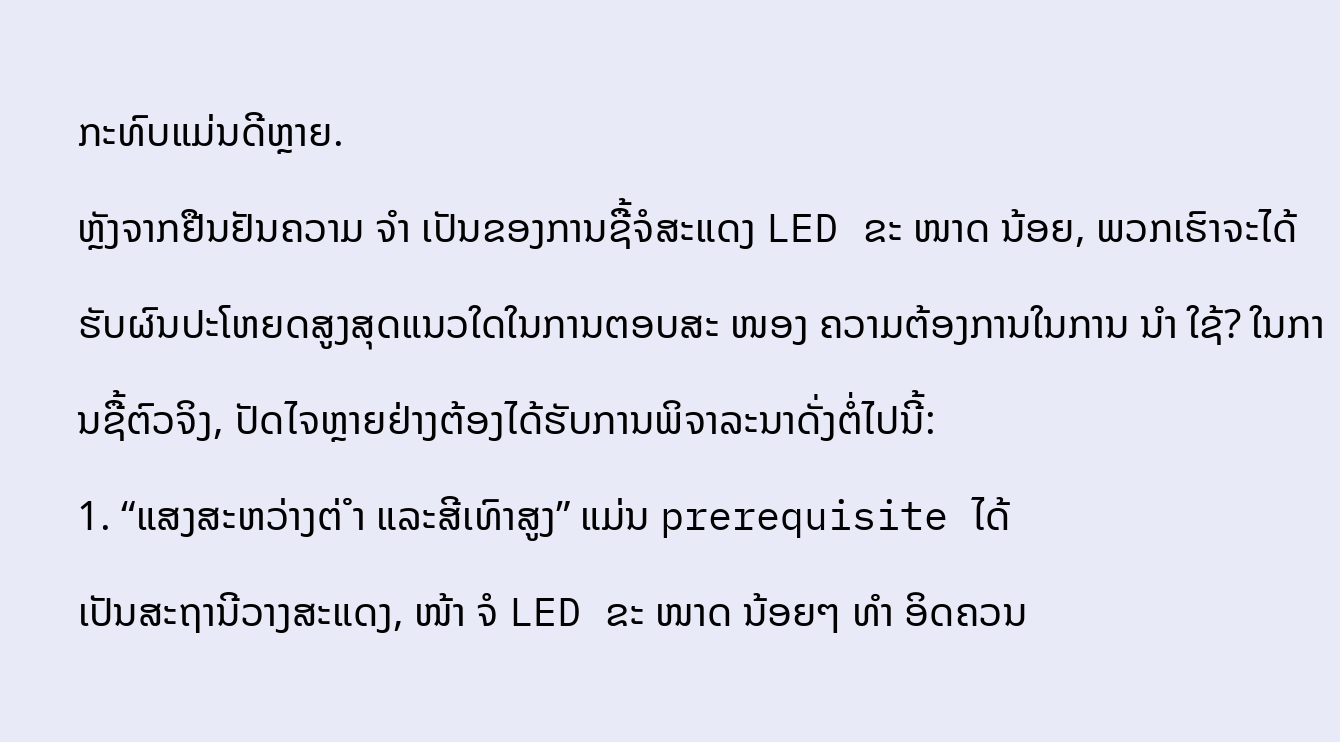ກະທົບແມ່ນດີຫຼາຍ.
ຫຼັງຈາກຢືນຢັນຄວາມ ຈຳ ເປັນຂອງການຊື້ຈໍສະແດງ LED ຂະ ໜາດ ນ້ອຍ, ພວກເຮົາຈະໄດ້ຮັບຜົນປະໂຫຍດສູງສຸດແນວໃດໃນການຕອບສະ ໜອງ ຄວາມຕ້ອງການໃນການ ນຳ ໃຊ້? ໃນການຊື້ຕົວຈິງ, ປັດໄຈຫຼາຍຢ່າງຕ້ອງໄດ້ຮັບການພິຈາລະນາດັ່ງຕໍ່ໄປນີ້:
1. “ແສງສະຫວ່າງຕ່ ຳ ແລະສີເທົາສູງ” ແມ່ນ prerequisite ໄດ້
ເປັນສະຖານີວາງສະແດງ, ໜ້າ ຈໍ LED ຂະ ໜາດ ນ້ອຍໆ ທຳ ອິດຄວນ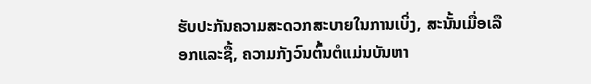ຮັບປະກັນຄວາມສະດວກສະບາຍໃນການເບິ່ງ, ສະນັ້ນເມື່ອເລືອກແລະຊື້, ຄວາມກັງວົນຕົ້ນຕໍແມ່ນບັນຫາ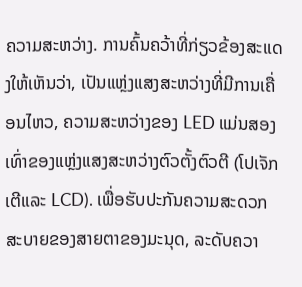ຄວາມສະຫວ່າງ. ການຄົ້ນຄວ້າທີ່ກ່ຽວຂ້ອງສະແດງໃຫ້ເຫັນວ່າ, ເປັນແຫຼ່ງແສງສະຫວ່າງທີ່ມີການເຄື່ອນໄຫວ, ຄວາມສະຫວ່າງຂອງ LED ແມ່ນສອງເທົ່າຂອງແຫຼ່ງແສງສະຫວ່າງຕົວຕັ້ງຕົວຕີ (ໂປເຈັກເຕີແລະ LCD). ເພື່ອຮັບປະກັນຄວາມສະດວກສະບາຍຂອງສາຍຕາຂອງມະນຸດ, ລະດັບຄວາ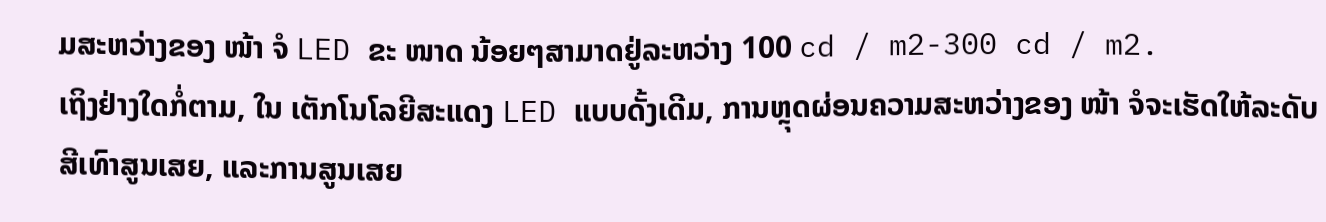ມສະຫວ່າງຂອງ ໜ້າ ຈໍ LED ຂະ ໜາດ ນ້ອຍໆສາມາດຢູ່ລະຫວ່າງ 100 cd / m2-300 cd / m2.
ເຖິງຢ່າງໃດກໍ່ຕາມ, ໃນ ເຕັກໂນໂລຍີສະແດງ LED ແບບດັ້ງເດີມ, ການຫຼຸດຜ່ອນຄວາມສະຫວ່າງຂອງ ໜ້າ ຈໍຈະເຮັດໃຫ້ລະດັບສີເທົາສູນເສຍ, ແລະການສູນເສຍ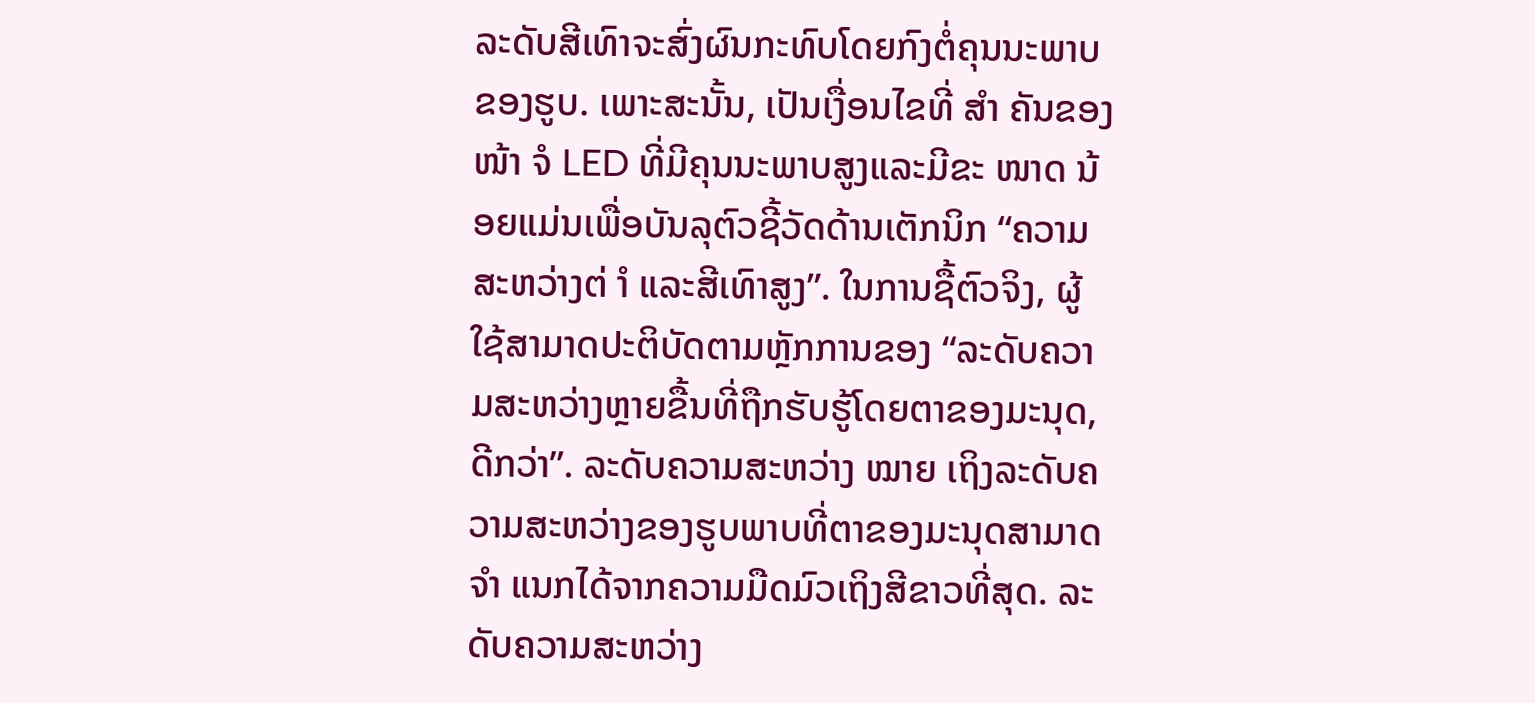ລະດັບສີເທົາຈະສົ່ງຜົນກະທົບໂດຍກົງຕໍ່ຄຸນນະພາບຂອງຮູບ. ເພາະສະນັ້ນ, ເປັນເງື່ອນໄຂທີ່ ສຳ ຄັນຂອງ ໜ້າ ຈໍ LED ທີ່ມີຄຸນນະພາບສູງແລະມີຂະ ໜາດ ນ້ອຍແມ່ນເພື່ອບັນລຸຕົວຊີ້ວັດດ້ານເຕັກນິກ “ຄວາມສະຫວ່າງຕ່ ຳ ແລະສີເທົາສູງ”. ໃນການຊື້ຕົວຈິງ, ຜູ້ໃຊ້ສາມາດປະຕິບັດຕາມຫຼັກການຂອງ “ລະດັບຄວາມສະຫວ່າງຫຼາຍຂື້ນທີ່ຖືກຮັບຮູ້ໂດຍຕາຂອງມະນຸດ, ດີກວ່າ”. ລະດັບຄວາມສະຫວ່າງ ໝາຍ ເຖິງລະດັບຄວາມສະຫວ່າງຂອງຮູບພາບທີ່ຕາຂອງມະນຸດສາມາດ ຈຳ ແນກໄດ້ຈາກຄວາມມືດມົວເຖິງສີຂາວທີ່ສຸດ. ລະດັບຄວາມສະຫວ່າງ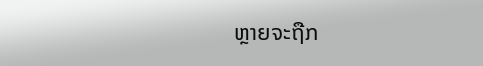ຫຼາຍຈະຖືກ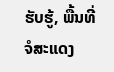ຮັບຮູ້, ພື້ນທີ່ຈໍສະແດງ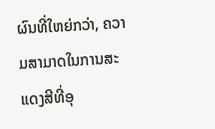ຜົນທີ່ໃຫຍ່ກວ່າ, ຄວາມສາມາດໃນການສະແດງສີທີ່ອຸ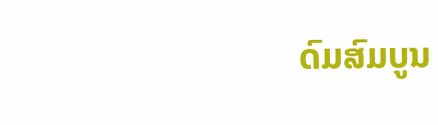ດົມສົມບູນ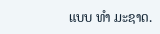ແບບ ທຳ ມະຊາດ.